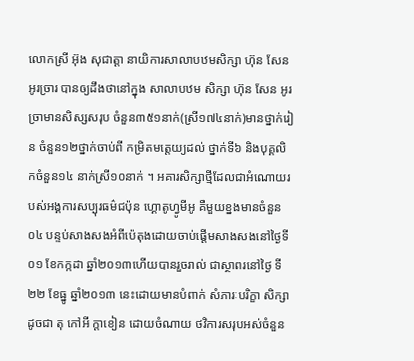លោកស្រី អ៊ុង សុជាត្តា នាយិការសាលាបឋមសិក្សា ហ៊ុន សែន អូរច្រារ បានឲ្យដឹងថានៅក្នុង សាលាបឋម សិក្សា ហ៊ុន សែន អូរច្រាមានសិស្សសរុប ចំនួន៣៥១នាក់(ស្រី១៧៤នាក់)មានថ្នាក់រៀន ចំនួន១២ថ្នាក់ចាប់ពី កម្រិតមត្តេយ្យដល់ ថ្នាក់ទី៦ និងបុគ្គលិកចំនួន១៤ នាក់ស្រី១០នាក់ ។ អគារសិក្សាថ្មីដែលជាអំណោយរបស់អង្គការសប្បុរធម៌ជប៉ុន ហ្គោតូហ្វូមីអូ គឺមួយខ្នងមានចំនួន ០៤ បន្ទប់សាងសងអំពីប៉េតុងដោយចាប់ផ្តើមសាងសងនៅថ្ងៃទី០១ ខែកក្កដា ឆ្នាំ២០១៣ហើយបានរួចរាល់ ជាស្ថាពរនៅថ្ងៃ ទី២២ ខែធ្នូ ឆ្នាំ២០១៣ នេះដោយមានបំពាក់ សំភារៈបរិក្ខា សិក្សា ដូចជា តុ កៅអី ក្តាខៀន ដោយចំណាយ ថវិការសរុបអស់ចំនួន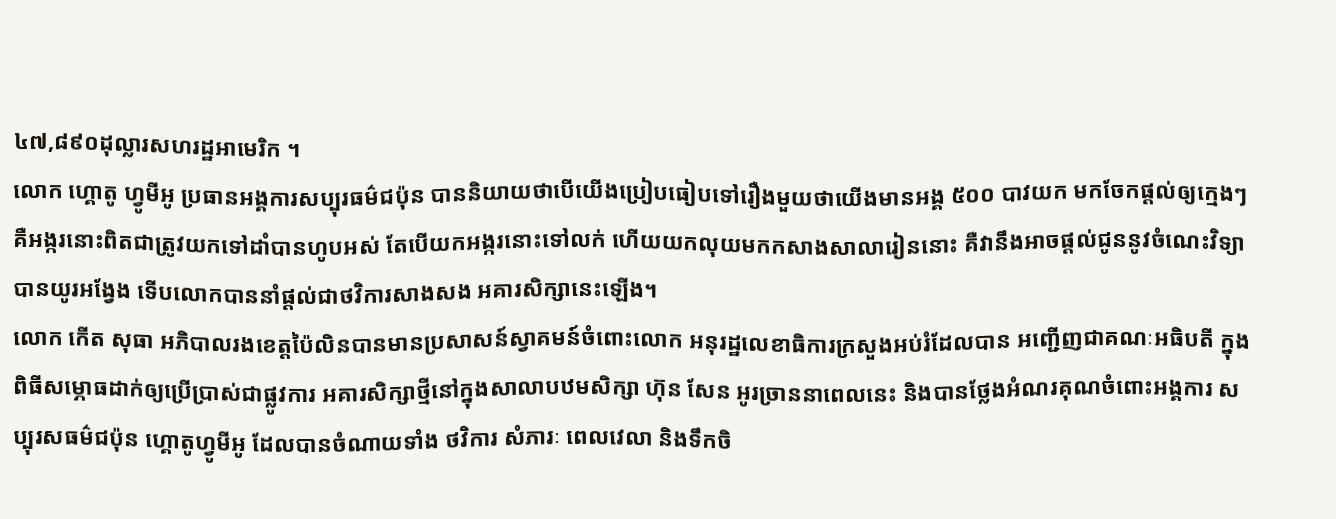៤៧,៨៩០ដុល្លារសហរដ្ឋអាមេរិក ។
លោក ហ្គោតូ ហ្វូមីអូ ប្រធានអង្គការសប្បុរធម៌ជប៉ុន បាននិយាយថាបើយើងប្រៀបធៀបទៅរឿងមួយថាយើងមានអង្គ ៥០០ បាវយក មកចែកផ្តល់ឲ្យក្មេងៗ គឺអង្ករនោះពិតជាត្រូវយកទៅដាំបានហូបអស់ តែបើយកអង្ករនោះទៅលក់ ហើយយកលុយមកកសាងសាលារៀននោះ គឺវានឹងអាចផ្តល់ជូននូវចំណេះវិទ្យាបានយូរអង្វែង ទើបលោកបាននាំផ្តល់ជាថវិការសាងសង អគារសិក្សានេះឡើង។
លោក កើត សុធា អភិបាលរងខេត្តប៉ៃលិនបានមានប្រសាសន៍ស្វាគមន៍ចំពោះលោក អនុរដ្ឋលេខាធិការក្រសួងអប់រំដែលបាន អញ្ជើញជាគណៈអធិបតី ក្នុងពិធីសម្ភោធដាក់ឲ្យប្រើប្រាស់ជាផ្លូវការ អគារសិក្សាថ្មីនៅក្នុងសាលាបឋមសិក្សា ហ៊ុន សែន អូរច្រាននាពេលនេះ និងបានថ្លែងអំណរគុណចំពោះអង្គការ សប្បុរសធម៌ជប៉ុន ហ្គោតូហ្វូមីអូ ដែលបានចំណាយទាំង ថវិការ សំភារៈ ពេលវេលា និងទឹកចិ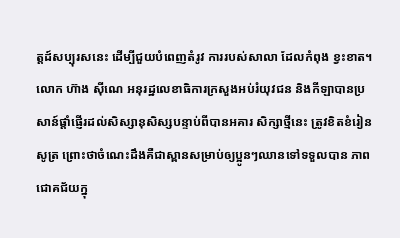ត្តដ៍សប្បុរសនេះ ដើម្បីជួយបំពេញតំរូវ ការរបស់សាលា ដែលកំពុង ខ្វះខាត។
លោក ហ៊ាង ស៊ីណេ អនុរដ្ឋលេខាធិការក្រសួងអប់រំយុវជន និងកីឡាបានប្រសាន៍ផ្តាំផ្ញើរដល់សិស្សានុសិស្សបន្ទាប់ពីបានអគារ សិក្សាថ្មីនេះ ត្រូវខិតខំរៀនសូត្រ ព្រោះថាចំណេះដឹងគឺជាស្ពានសម្រាប់ឲ្យប្អូនៗឈានទៅទទួលបាន ភាពជោគជ័យក្នុ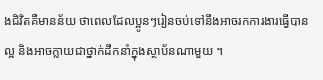ងជិវិតគឺមានន័យ ថាពេលដែលប្អូនៗរៀនចប់ទៅនឹងអាចរកការងារធ្វើបានល្អ និងអាចក្លាយជាថ្នាក់ដឹកនាំក្នុងស្ថាប័នណាមួយ ។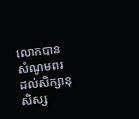លោកបានសំណូមពរដល់សិក្សានុសិស្ស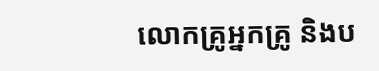លោកគ្រូអ្នកគ្រូ និងប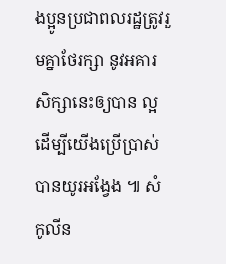ងប្អូនប្រជាពលរដ្ឋត្រូវរួមគ្នាថែរក្សា នូវអគារសិក្សានេះឲ្យបាន ល្អ ដើម្បីយើងប្រើប្រាស់បានយូរអង្វែង ៕ សំ កូលីន